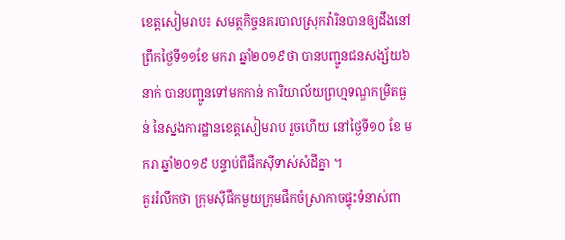ខេត្តសៀមរាប៖ សមត្ថកិច្ចនគរបាលស្រុកវ៉ារិនបានឲ្យដឹងនៅព្រឹកថ្ងៃទី១១ខែ មករា ឆ្នាំ២០១៩ថា បានបញ្ជូនជនសង្ស័យ៦នាក់ បានបញ្ជូនទៅមកកាន់ ការិយាល័យព្រហ្មទណ្ឌកម្រិតធ្ងន់ នៃស្នងការដ្ឋានខេត្តសៀមរាប រួចហើយ នៅថ្ងៃទី១០ ខែ មករា ឆ្នាំ២០១៩ បន្ទាប់ពីផឹកស៊ីទាស់សំដីគ្នា ។
គួររំលឹកថា ក្រុមស៊ីផឹកមួយក្រុមផឹកចំស្រាកាចផ្ទុះទំនាស់ពា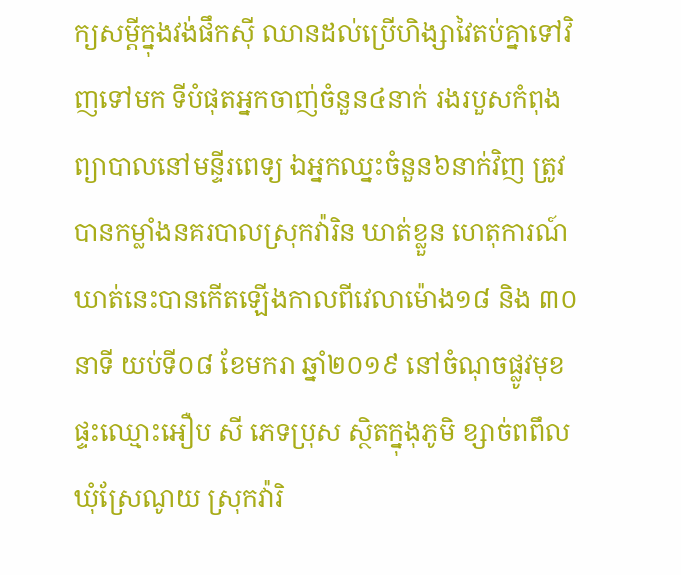ក្យសម្តីក្នុងវង់ផឹកស៊ី ឈានដល់ប្រើហិង្សាវៃតប់គ្នាទៅវិញទៅមក ទីបំផុតអ្នកចាញ់ចំនួន៤នាក់ រងរបួសកំពុងព្យាបាលនៅមន្ទីរពេទ្យ ឯអ្នកឈ្នះចំនួន៦នាក់វិញ ត្រូវបានកម្លាំងនគរបាលស្រុកវ៉ារិន ឃាត់ខ្លួន ហេតុការណ៍ឃាត់នេះបានកើតឡើងកាលពីវេលាម៉ោង១៨ និង ៣០នាទី យប់ទី០៨ ខែមករា ឆ្នាំ២០១៩ នៅចំណុចផ្លូវមុខផ្ទះឈ្មោះអឿប សី ភេទប្រុស ស្ថិតក្នុងុភូមិ ខ្សាច់ពពឹល ឃុំស្រែណូយ ស្រុកវ៉ារិ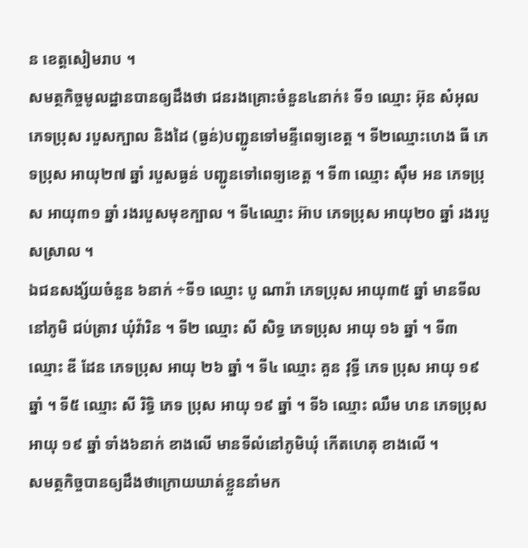ន ខេត្តសៀមរាប ។
សមត្ថកិច្ចមូលដ្ឋានបានឲ្យដឹងថា ជនរងគ្រោះចំនួន៤នាក់៖ ទី១ ឈ្មោះ អ៊ុន សំអុល ភេទប្រុស របួសក្បាល និងដៃ (ធ្ងន់)បញ្ជូនទៅមន្ទីពេទ្យខេត្ត ។ ទី២ឈ្មោះហេង ធី ភេទប្រុស អាយុ២៧ ឆ្នាំ របួសធ្ងន់ បញ្ជូនទៅពេទ្យខេត្ត ។ ទី៣ ឈ្មោះ ស៊ឹម អន ភេទប្រុស អាយុ៣១ ឆ្នាំ រងរបួសមុខក្បាល ។ ទី៤ឈ្មោះ អ៊ាប ភេទប្រុស អាយុ២០ ឆ្នាំ រងរបួសស្រាល ។
ឯជនសង្ស័យចំនួន ៦នាក់ ÷ទី១ ឈ្មោះ បូ ណារ៉ា ភេទប្រុស អាយុ៣៥ ឆ្នាំ មានទីលនៅភូមិ ជប់ត្រាវ ឃុំវ៉ារិន ។ ទី២ ឈ្មោះ សី សិទ្ធ ភេទប្រុស អាយុ ១៦ ឆ្នាំ ។ ទី៣ ឈ្មោះ ឌី ដែន ភេទប្រុស អាយុ ២៦ ឆ្នាំ ។ ទី៤ ឈ្មោះ គួន វុទ្ធី ភេទ ប្រុស អាយុ ១៩ ឆ្នាំ ។ ទី៥ ឈ្មោះ សី រិទ្ធិ ភេទ ប្រុស អាយុ ១៩ ឆ្នាំ ។ ទី៦ ឈ្មោះ ឈឹម ហន ភេទប្រុស អាយុ ១៩ ឆ្នាំ ទាំង៦នាក់ ខាងលើ មានទីលំនៅភូមិឃុំ កើតហេតុ ខាងលើ ។
សមត្ថកិច្ចបានឲ្យដឹងថាក្រោយឃាត់ខ្លួននាំមក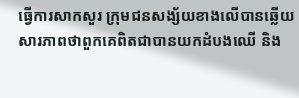ធ្វើការសាកសួរ ក្រុមជនសង្ស័យខាងលើបានឆ្លើយសារភាពថាពួកគេពិតជាបានយកដំបងឈើ និង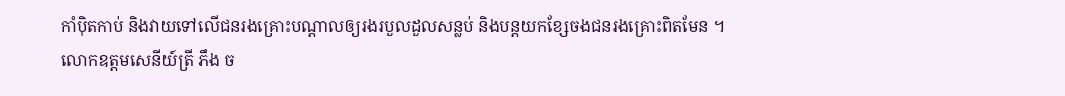កាំប៉ិតកាប់ និងវាយទៅលើជនរងគ្រោះបណ្តាលឲ្យរងរបួលដួលសន្លប់ និងបន្តយកខ្សែចងជនរងគ្រោះពិតមែន ។
លោកឧត្តមសេនីយ៍ត្រី ភឹង ច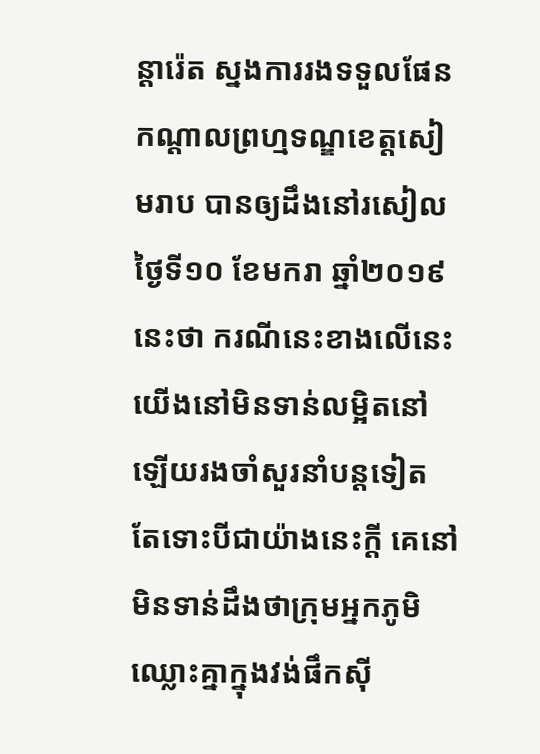ន្តារ៉េត ស្នងការរងទទួលផែន កណ្តាលព្រហ្មទណ្ឌខេត្តសៀមរាប បានឲ្យដឹងនៅរសៀលថ្ងៃទី១០ ខែមករា ឆ្នាំ២០១៩នេះថា ករណីនេះខាងលើនេះយើងនៅមិនទាន់លម្អិតនៅឡើយរងចាំសួរនាំបន្ដទៀត តែទោះបីជាយ៉ាងនេះក្តី គេនៅមិនទាន់ដឹងថាក្រុមអ្នកភូមិឈ្លោះគ្នាក្នុងវង់ផឹកស៊ី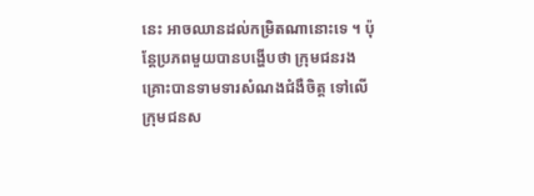នេះ អាចឈានដល់កម្រិតណានោះទេ ។ ប៉ុន្តែប្រភពមួយបានបង្ហើបថា ក្រុមជនរងគ្រោះបានទាមទារសំណងជំងឺចិត្ត ទៅលើក្រុមជនស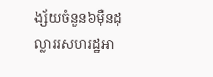ង្ស័យចំនួន៦ម៉ឺនដុល្លាររសហរដ្ឋអា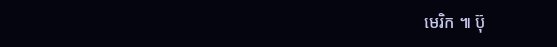មេរិក ៕ ប៊ុ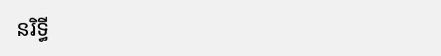នរិទ្ធី